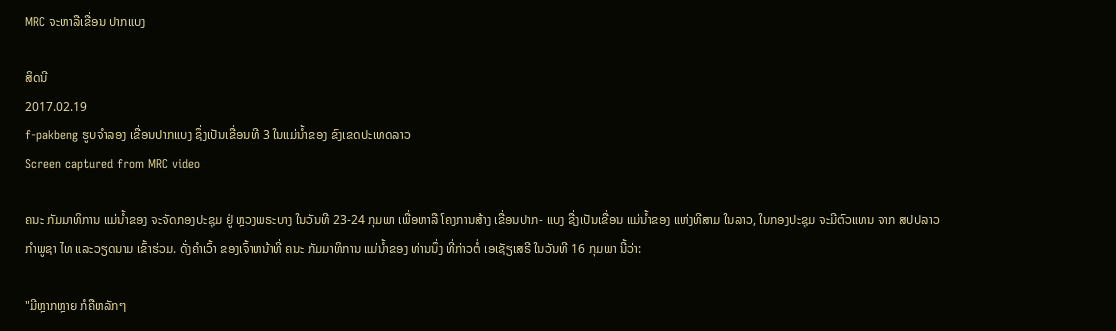MRC ຈະຫາລືເຂື່ອນ ປາກແບງ

ສິດນີ
2017.02.19
f-pakbeng ຮູບຈໍາລອງ ເຂື່ອນປາກແບງ ຊຶ່ງເປັນເຂື່ອນທີ 3 ໃນແມ່ນໍ້າຂອງ ຂົງເຂດປະເທດລາວ
Screen captured from MRC video

ຄນະ ກັມມາທິການ ແມ່ນ້ຳຂອງ ຈະຈັດກອງປະຊຸມ ຢູ່ ຫຼວງພຣະບາງ ໃນວັນທີ 23-24 ກຸມພາ ເພື່ອຫາລື ໂຄງການສ້າງ ເຂື່ອນປາກ- ແບງ ຊື່ງເປັນເຂື່ອນ ແມ່ນ້ຳຂອງ ແຫ່ງທີສາມ ໃນລາວ, ໃນກອງປະຊຸມ ຈະມີຕົວແທນ ຈາກ ສປປລາວ ກຳພູຊາ ໄທ ແລະວຽດນາມ ເຂົ້າຮ່ວມ. ດັ່ງຄຳເວົ້າ ຂອງເຈົ້າຫນ້າທີ່ ຄນະ ກັມມາທິການ ແມ່ນ້ຳຂອງ ທ່ານນຶ່ງ ທີ່ກ່າວຕໍ່ ເອເຊັຽເສຣີ ໃນວັນທີ 16 ກຸມພາ ນີ້ວ່າ:

"ມີຫຼາກຫຼາຍ ກໍຄືຫລັກໆ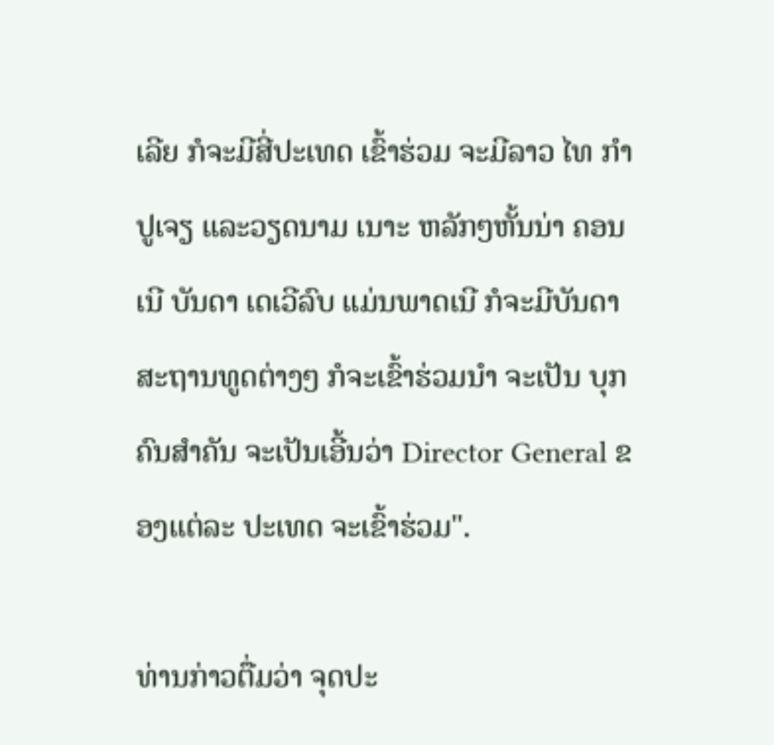ເລີຍ ກໍຈະມີສີ່ປະເທດ ເຂົ້າຮ່ວມ ຈະມີລາວ ໄທ ກຳປູເຈຽ ແລະວຽດນາມ ເນາະ ຫລັກໆຫັ້ນນ່າ ຄອນເນີ ບັນດາ ເດເວີລົບ ແມ່ນພາດເນີ ກໍຈະມີບັນດາ ສະຖານທູດຕ່າງໆ ກໍຈະເຂົ້າຮ່ວມນຳ ຈະເປັນ ບຸກຄົນສຳຄັນ ຈະເປັນເອີ້ນວ່າ Director General ຂອງແຕ່ລະ ປະເທດ ຈະເຂົ້າຮ່ວມ".

ທ່ານກ່າວຕື່ມວ່າ ຈຸດປະ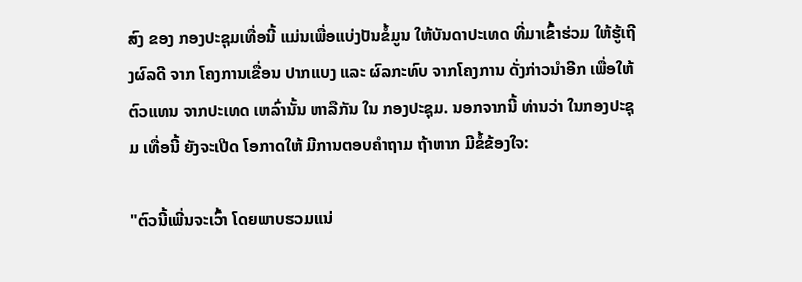ສົງ ຂອງ ກອງປະຊຸມເທື່ອນີ້ ແມ່ນເພື່ອແບ່ງປັນຂໍ້ມູນ ໃຫ້ບັນດາປະເທດ ທີ່ມາເຂົ້າຮ່ວມ ໃຫ້ຮູ້ເຖີງຜົລດີ ຈາກ ໂຄງການເຂື່ອນ ປາກແບງ ແລະ ຜົລກະທົບ ຈາກໂຄງການ ດັ່ງກ່າວນຳອີກ ເພື່ອໃຫ້ຕົວແທນ ຈາກປະເທດ ເຫລົ່ານັ້ນ ຫາລືກັນ ໃນ ກອງປະຊຸມ. ນອກຈາກນີ້ ທ່ານວ່າ ໃນກອງປະຊຸມ ເທື່ອນີ້ ຍັງຈະເປີດ ໂອກາດໃຫ້ ມີການຕອບຄໍາຖາມ ຖ້າຫາກ ມີຂໍ້ຂ້ອງໃຈ:

"ຕົວນີ້ເພີ່ນຈະເວົ້າ ໂດຍພາບຮວມແນ່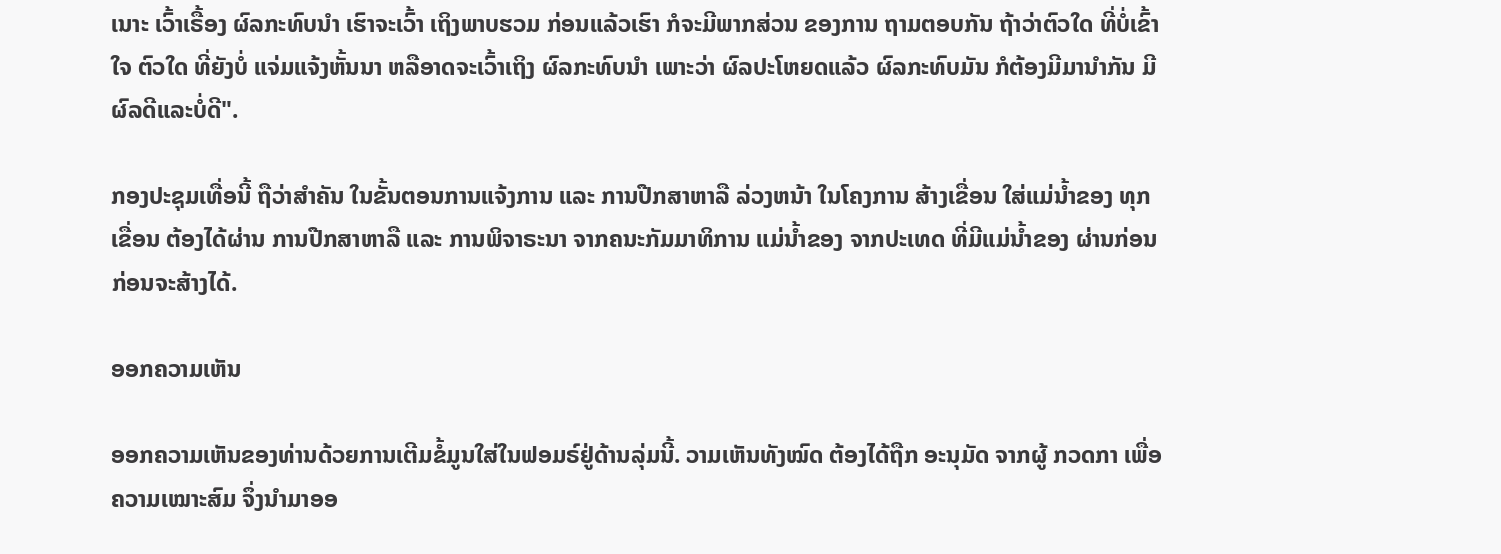ເນາະ ເວົ້າເຣື້ອງ ຜົລກະທົບນຳ ເຮົາຈະເວົ້າ ເຖິງພາບຮວມ ກ່ອນແລ້ວເຮົາ ກໍຈະມີພາກສ່ວນ ຂອງການ ຖາມຕອບກັນ ຖ້າວ່າຕົວໃດ ທີ່ບໍ່ເຂົ້າໃຈ ຕົວໃດ ທີ່ຍັງບໍ່ ແຈ່ມແຈ້ງຫັ້ນນາ ຫລືອາດຈະເວົ້າເຖິງ ຜົລກະທົບນຳ ເພາະວ່າ ຜົລປະໂຫຍດແລ້ວ ຜົລກະທົບມັນ ກໍຕ້ອງມີມານຳກັນ ມີຜົລດີແລະບໍ່ດີ".

ກອງປະຊຸມເທື່ອນີ້ ຖືວ່າສຳຄັນ ໃນຂັ້ນຕອນການແຈ້ງການ ແລະ ການປືກສາຫາລື ລ່ວງຫນ້າ ໃນໂຄງການ ສ້າງເຂື່ອນ ໃສ່ແມ່ນ້ຳຂອງ ທຸກເຂື່ອນ ຕ້ອງໄດ້ຜ່ານ ການປືກສາຫາລື ແລະ ການພິຈາຣະນາ ຈາກຄນະກັມມາທິການ ແມ່ນ້ຳຂອງ ຈາກປະເທດ ທີ່ມີແມ່ນ້ຳຂອງ ຜ່ານກ່ອນ ກ່ອນຈະສ້າງໄດ້.

ອອກຄວາມເຫັນ

ອອກຄວາມເຫັນຂອງທ່ານດ້ວຍການເຕີມຂໍ້ມູນໃສ່ໃນຟອມຣ໌ຢູ່ດ້ານລຸ່ມນີ້. ວາມເຫັນທັງໝົດ ຕ້ອງໄດ້ຖືກ ອະນຸມັດ ຈາກຜູ້ ກວດກາ ເພື່ອຄວາມເໝາະສົມ ຈຶ່ງນໍາມາອອ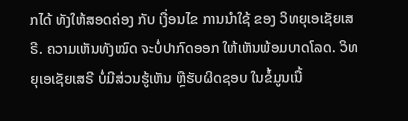ກໄດ້ ທັງໃຫ້ສອດຄ່ອງ ກັບ ເງື່ອນໄຂ ການນຳໃຊ້ ຂອງ ວິທຍຸເອເຊັຍເສຣີ. ຄວາມເຫັນທັງໝົດ ຈະບໍ່ປາກົດອອກ ໃຫ້ເຫັນພ້ອມບາດໂລດ. ວິທຍຸເອເຊັຍເສຣີ ບໍ່ມີສ່ວນຮູ້ເຫັນ ຫຼືຮັບຜິດຊອບ ໃນຂໍ້ມູນເນື້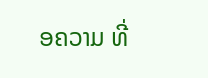ອຄວາມ ທີ່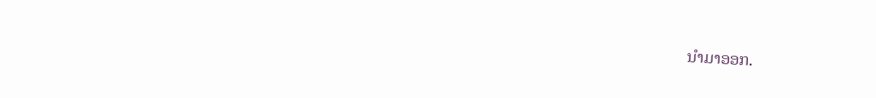ນໍາມາອອກ.